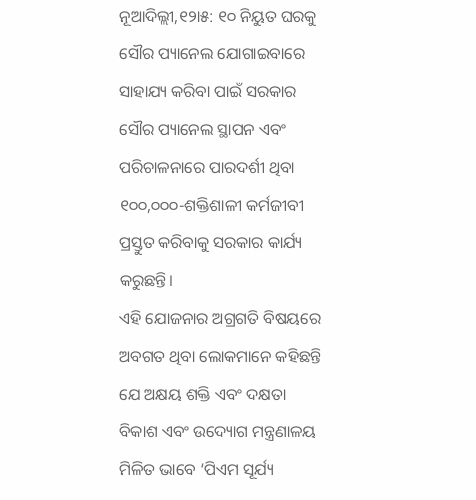ନୂଆଦିଲ୍ଲୀ,୧୨ା୫: ୧୦ ନିୟୁତ ଘରକୁ ସୌର ପ୍ୟାନେଲ ଯୋଗାଇବାରେ ସାହାଯ୍ୟ କରିବା ପାଇଁ ସରକାର ସୌର ପ୍ୟାନେଲ ସ୍ଥାପନ ଏବଂ ପରିଚାଳନାରେ ପାରଦର୍ଶୀ ଥିବା ୧୦୦,୦୦୦-ଶକ୍ତିଶାଳୀ କର୍ମଜୀବୀ ପ୍ରସ୍ତୁତ କରିବାକୁ ସରକାର କାର୍ଯ୍ୟ କରୁଛନ୍ତି।
ଏହି ଯୋଜନାର ଅଗ୍ରଗତି ବିଷୟରେ ଅବଗତ ଥିବା ଲୋକମାନେ କହିଛନ୍ତି ଯେ ଅକ୍ଷୟ ଶକ୍ତି ଏବଂ ଦକ୍ଷତା ବିକାଶ ଏବଂ ଉଦ୍ୟୋଗ ମନ୍ତ୍ରଣାଳୟ ମିଳିତ ଭାବେ ‘ପିଏମ ସୂର୍ଯ୍ୟ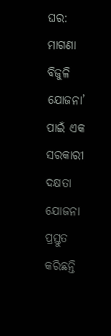ଘର: ମାଗଣା ବିଜୁଳି ଯୋଜନା’ ପାଇଁ ଏକ ସରକାରୀ ଦକ୍ଷତା ଯୋଜନା ପ୍ରସ୍ତୁତ କରିଛନ୍ତି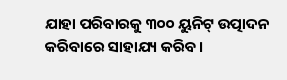ଯାହା ପରିବାରକୁ ୩୦୦ ୟୁନିଟ୍ ଉତ୍ପାଦନ କରିବାରେ ସାହାଯ୍ୟ କରିବ।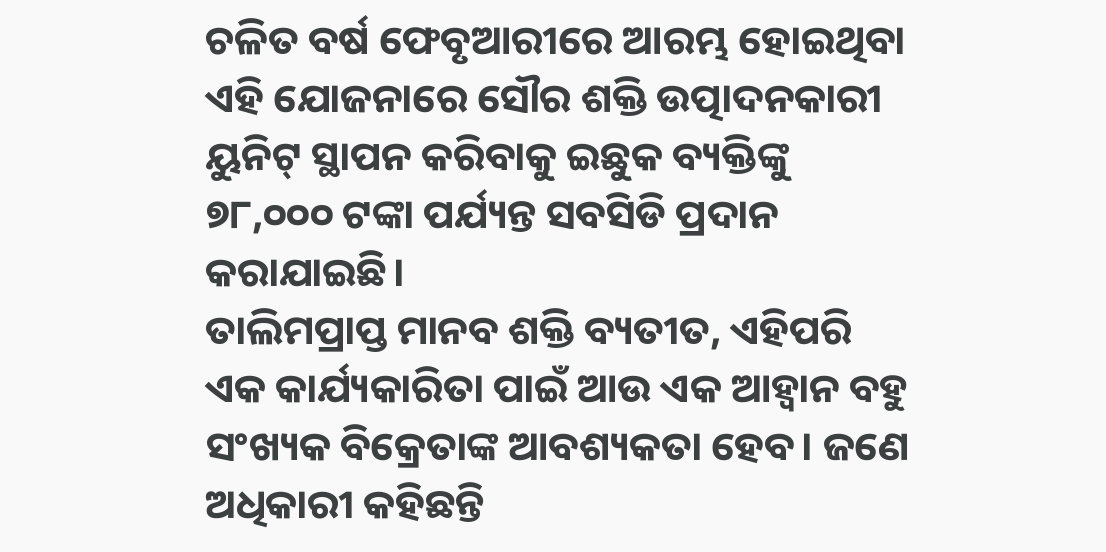ଚଳିତ ବର୍ଷ ଫେବୃଆରୀରେ ଆରମ୍ଭ ହୋଇଥିବା ଏହି ଯୋଜନାରେ ସୌର ଶକ୍ତି ଉତ୍ପାଦନକାରୀ ୟୁନିଟ୍ ସ୍ଥାପନ କରିବାକୁ ଇଛୁକ ବ୍ୟକ୍ତିଙ୍କୁ ୭୮,୦୦୦ ଟଙ୍କା ପର୍ଯ୍ୟନ୍ତ ସବସିଡି ପ୍ରଦାନ କରାଯାଇଛି।
ତାଲିମପ୍ରାପ୍ତ ମାନବ ଶକ୍ତି ବ୍ୟତୀତ, ଏହିପରି ଏକ କାର୍ଯ୍ୟକାରିତା ପାଇଁ ଆଉ ଏକ ଆହ୍ୱାନ ବହୁ ସଂଖ୍ୟକ ବିକ୍ରେତାଙ୍କ ଆବଶ୍ୟକତା ହେବ। ଜଣେ ଅଧିକାରୀ କହିଛନ୍ତି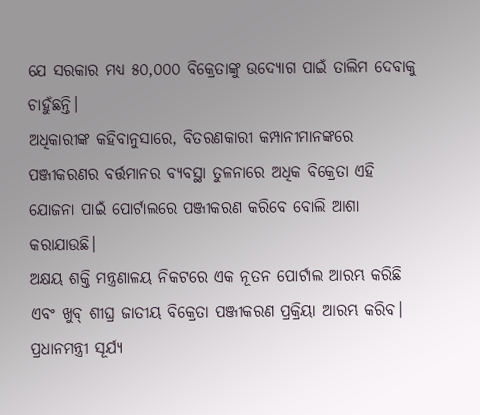ଯେ ସରକାର ମଧ୍ୟ ୫୦,୦୦୦ ବିକ୍ରେତାଙ୍କୁ ଉଦ୍ୟୋଗ ପାଇଁ ତାଲିମ ଦେବାକୁ ଚାହୁଁଛନ୍ତି।
ଅଧିକାରୀଙ୍କ କହିବାନୁସାରେ, ବିତରଣକାରୀ କମ୍ପାନୀମାନଙ୍କରେ ପଞ୍ଜୀକରଣର ବର୍ତ୍ତମାନର ବ୍ୟବସ୍ଥା ତୁଳନାରେ ଅଧିକ ବିକ୍ରେତା ଏହି ଯୋଜନା ପାଇଁ ପୋର୍ଟାଲରେ ପଞ୍ଜୀକରଣ କରିବେ ବୋଲି ଆଶା କରାଯାଉଛି।
ଅକ୍ଷୟ ଶକ୍ତି ମନ୍ତ୍ରଣାଳୟ ନିକଟରେ ଏକ ନୂତନ ପୋର୍ଟାଲ ଆରମ୍ଭ କରିଛି ଏବଂ ଖୁବ୍ ଶୀଘ୍ର ଜାତୀୟ ବିକ୍ରେତା ପଞ୍ଜୀକରଣ ପ୍ରକ୍ରିୟା ଆରମ୍ଭ କରିବ। ପ୍ରଧାନମନ୍ତ୍ରୀ ସୂର୍ଯ୍ୟ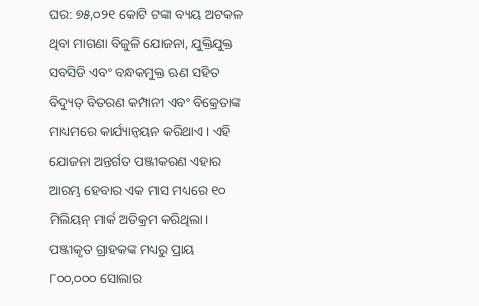ଘର: ୭୫,୦୨୧ କୋଟି ଟଙ୍କା ବ୍ୟୟ ଅଟକଳ ଥିବା ମାଗଣା ବିଜୁଳି ଯୋଜନା, ଯୁକ୍ତିଯୁକ୍ତ ସବସିଡି ଏବଂ ବନ୍ଧକମୁକ୍ତ ଋଣ ସହିତ ବିଦ୍ୟୁତ୍ ବିତରଣ କମ୍ପାନୀ ଏବଂ ବିକ୍ରେତାଙ୍କ ମାଧ୍ୟମରେ କାର୍ଯ୍ୟାନ୍ୱୟନ କରିଥାଏ। ଏହି ଯୋଜନା ଅନ୍ତର୍ଗତ ପଞ୍ଜୀକରଣ ଏହାର ଆରମ୍ଭ ହେବାର ଏକ ମାସ ମଧ୍ୟରେ ୧୦ ମିଲିୟନ୍ ମାର୍କ ଅତିକ୍ରମ କରିଥିଲା। ପଞ୍ଜୀକୃତ ଗ୍ରାହକଙ୍କ ମଧ୍ୟରୁ ପ୍ରାୟ ୮୦୦,୦୦୦ ସୋଲାର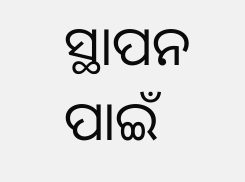ସ୍ଥାପନ ପାଇଁ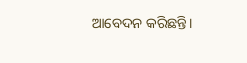ଆବେଦନ କରିଛନ୍ତି।